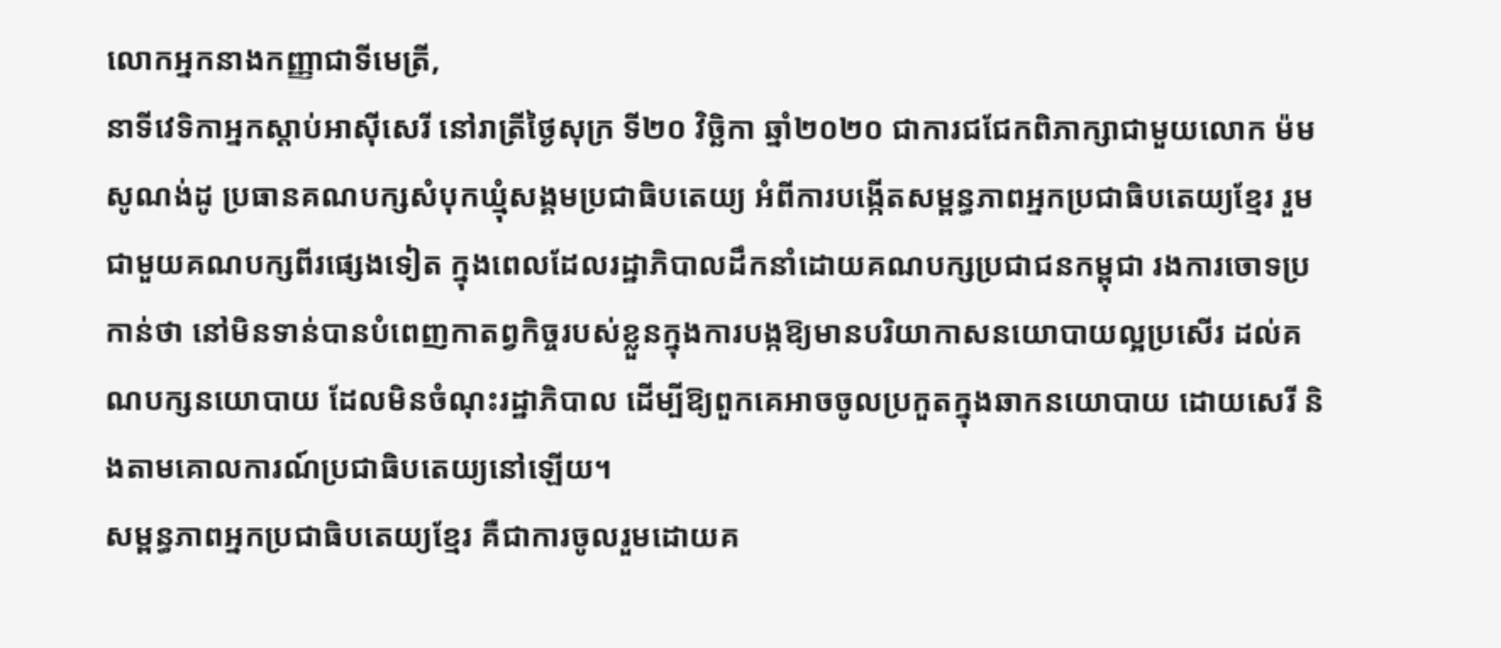លោកអ្នកនាងកញ្ញាជាទីមេត្រី,
នាទីវេទិកាអ្នកស្ដាប់អាស៊ីសេរី នៅរាត្រីថ្ងៃសុក្រ ទី២០ វិច្ឆិកា ឆ្នាំ២០២០ ជាការជជែកពិភាក្សាជាមួយលោក ម៉ម សូណង់ដូ ប្រធានគណបក្សសំបុកឃ្មុំសង្គមប្រជាធិបតេយ្យ អំពីការបង្កើតសម្ពន្ធភាពអ្នកប្រជាធិបតេយ្យខ្មែរ រួមជាមួយគណបក្សពីរផ្សេងទៀត ក្នុងពេលដែលរដ្ឋាភិបាលដឹកនាំដោយគណបក្សប្រជាជនកម្ពុជា រងការចោទប្រកាន់ថា នៅមិនទាន់បានបំពេញកាតព្វកិច្ចរបស់ខ្លួនក្នុងការបង្កឱ្យមានបរិយាកាសនយោបាយល្អប្រសើរ ដល់គណបក្សនយោបាយ ដែលមិនចំណុះរដ្ឋាភិបាល ដើម្បីឱ្យពួកគេអាចចូលប្រកួតក្នុងឆាកនយោបាយ ដោយសេរី និងតាមគោលការណ៍ប្រជាធិបតេយ្យនៅឡើយ។
សម្ពន្ធភាពអ្នកប្រជាធិបតេយ្យខ្មែរ គឺជាការចូលរួមដោយគ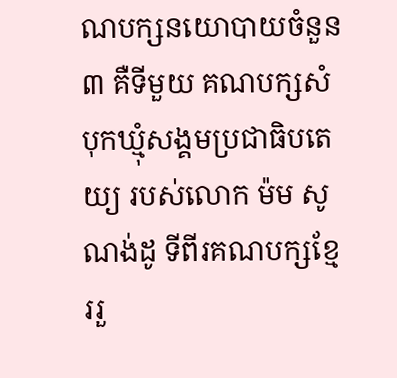ណបក្សនយោបាយចំនួន ៣ គឺទីមួយ គណបក្សសំបុកឃ្មុំសង្គមប្រជាធិបតេយ្យ របស់លោក ម៉ម សូណង់ដូ ទីពីរគណបក្សខ្មែររួ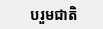បរួមជាតិ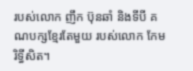របស់លោក ញឹក ប៊ុនឆាំ និងទីបី គណបក្សខ្មែរតែមួយ របស់លោក កែម រិទ្ធីសិត។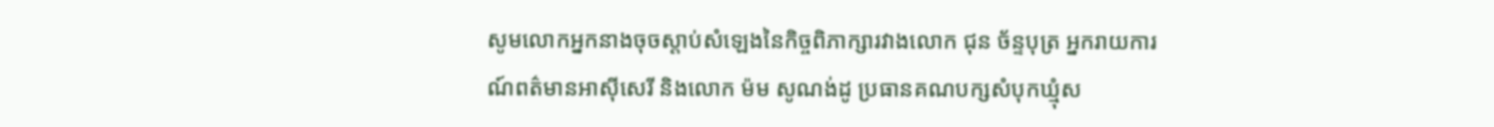សូមលោកអ្នកនាងចុចស្ដាប់សំឡេងនៃកិច្ចពិភាក្សារវាងលោក ជុន ច័ន្ទបុត្រ អ្នករាយការណ៍ពត៌មានអាស៊ីសេរី និងលោក ម៉ម សូណង់ដូ ប្រធានគណបក្សសំបុកឃ្មុំស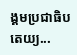ង្គមប្រជាធិបតេយ្យ...